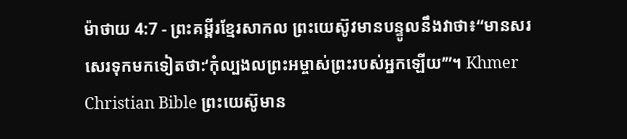ម៉ាថាយ 4:7 - ព្រះគម្ពីរខ្មែរសាកល ព្រះយេស៊ូវមានបន្ទូលនឹងវាថា៖“មានសរសេរទុកមកទៀតថា:‘កុំល្បងលព្រះអម្ចាស់ព្រះរបស់អ្នកឡើយ’”។ Khmer Christian Bible ព្រះយេស៊ូមាន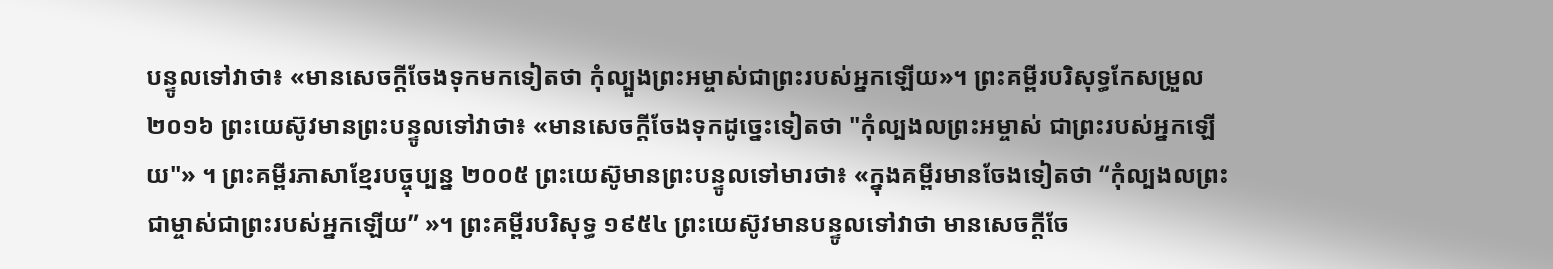បន្ទូលទៅវាថា៖ «មានសេចក្ដីចែងទុកមកទៀតថា កុំល្បួងព្រះអម្ចាស់ជាព្រះរបស់អ្នកឡើយ»។ ព្រះគម្ពីរបរិសុទ្ធកែសម្រួល ២០១៦ ព្រះយេស៊ូវមានព្រះបន្ទូលទៅវាថា៖ «មានសេចក្តីចែងទុកដូច្នេះទៀតថា "កុំល្បងលព្រះអម្ចាស់ ជាព្រះរបស់អ្នកឡើយ"» ។ ព្រះគម្ពីរភាសាខ្មែរបច្ចុប្បន្ន ២០០៥ ព្រះយេស៊ូមានព្រះបន្ទូលទៅមារថា៖ «ក្នុងគម្ពីរមានចែងទៀតថា “កុំល្បងលព្រះជាម្ចាស់ជាព្រះរបស់អ្នកឡើយ” »។ ព្រះគម្ពីរបរិសុទ្ធ ១៩៥៤ ព្រះយេស៊ូវមានបន្ទូលទៅវាថា មានសេចក្ដីចែ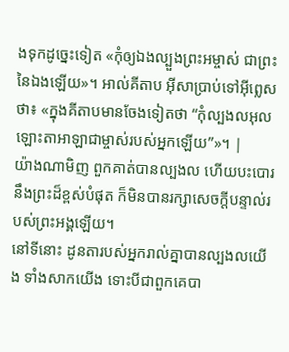ងទុកដូច្នេះទៀត «កុំឲ្យឯងល្បួងព្រះអម្ចាស់ ជាព្រះនៃឯងឡើយ»។ អាល់គីតាប អ៊ីសាប្រាប់ទៅអ៊ីព្លេសថា៖ «ក្នុងគីតាបមានចែងទៀតថា “កុំល្បងលអុលឡោះតាអាឡាជាម្ចាស់របស់អ្នកឡើយ”»។ |
យ៉ាងណាមិញ ពួកគាត់បានល្បងល ហើយបះបោរនឹងព្រះដ៏ខ្ពស់បំផុត ក៏មិនបានរក្សាសេចក្ដីបន្ទាល់របស់ព្រះអង្គឡើយ។
នៅទីនោះ ដូនតារបស់អ្នករាល់គ្នាបានល្បងលយើង ទាំងសាកយើង ទោះបីជាពួកគេបា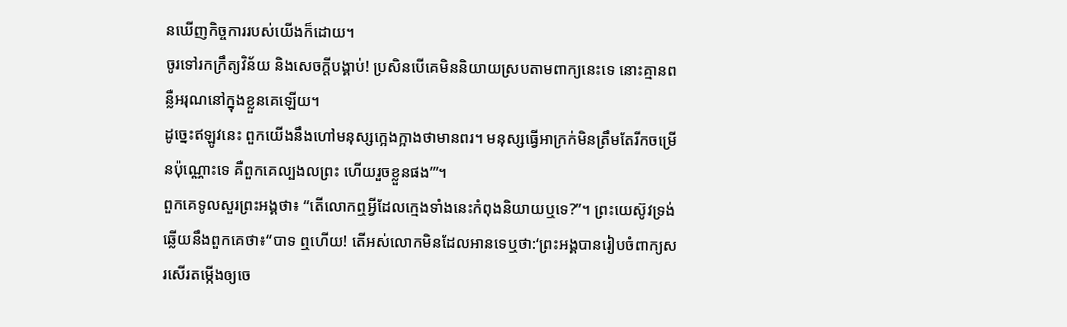នឃើញកិច្ចការរបស់យើងក៏ដោយ។
ចូរទៅរកក្រឹត្យវិន័យ និងសេចក្ដីបង្គាប់! ប្រសិនបើគេមិននិយាយស្របតាមពាក្យនេះទេ នោះគ្មានពន្លឺអរុណនៅក្នុងខ្លួនគេឡើយ។
ដូច្នេះឥឡូវនេះ ពួកយើងនឹងហៅមនុស្សក្អេងក្អាងថាមានពរ។ មនុស្សធ្វើអាក្រក់មិនត្រឹមតែរីកចម្រើនប៉ុណ្ណោះទេ គឺពួកគេល្បងលព្រះ ហើយរួចខ្លួនផង’”។
ពួកគេទូលសួរព្រះអង្គថា៖ “តើលោកឮអ្វីដែលក្មេងទាំងនេះកំពុងនិយាយឬទេ?”។ ព្រះយេស៊ូវទ្រង់ឆ្លើយនឹងពួកគេថា៖“បាទ ឮហើយ! តើអស់លោកមិនដែលអានទេឬថា:‘ព្រះអង្គបានរៀបចំពាក្យសរសើរតម្កើងឲ្យចេ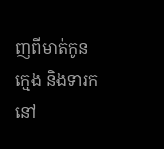ញពីមាត់កូនក្មេង និងទារកនៅ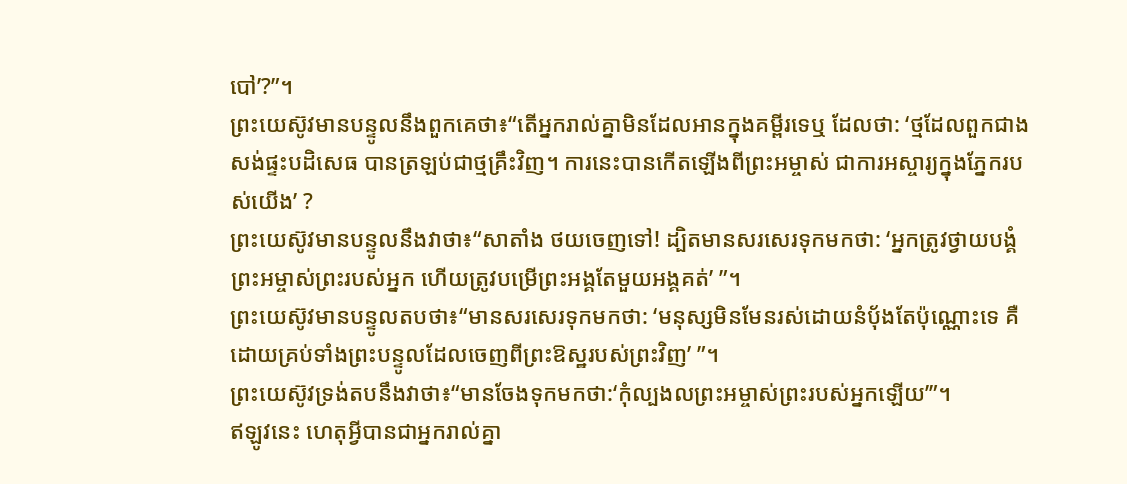បៅ’?”។
ព្រះយេស៊ូវមានបន្ទូលនឹងពួកគេថា៖“តើអ្នករាល់គ្នាមិនដែលអានក្នុងគម្ពីរទេឬ ដែលថា: ‘ថ្មដែលពួកជាងសង់ផ្ទះបដិសេធ បានត្រឡប់ជាថ្មគ្រឹះវិញ។ ការនេះបានកើតឡើងពីព្រះអម្ចាស់ ជាការអស្ចារ្យក្នុងភ្នែករបស់យើង’ ?
ព្រះយេស៊ូវមានបន្ទូលនឹងវាថា៖“សាតាំង ថយចេញទៅ! ដ្បិតមានសរសេរទុកមកថា: ‘អ្នកត្រូវថ្វាយបង្គំព្រះអម្ចាស់ព្រះរបស់អ្នក ហើយត្រូវបម្រើព្រះអង្គតែមួយអង្គគត់’ ”។
ព្រះយេស៊ូវមានបន្ទូលតបថា៖“មានសរសេរទុកមកថា: ‘មនុស្សមិនមែនរស់ដោយនំប៉័ងតែប៉ុណ្ណោះទេ គឺដោយគ្រប់ទាំងព្រះបន្ទូលដែលចេញពីព្រះឱស្ឋរបស់ព្រះវិញ’ ”។
ព្រះយេស៊ូវទ្រង់តបនឹងវាថា៖“មានចែងទុកមកថា:‘កុំល្បងលព្រះអម្ចាស់ព្រះរបស់អ្នកឡើយ’”។
ឥឡូវនេះ ហេតុអ្វីបានជាអ្នករាល់គ្នា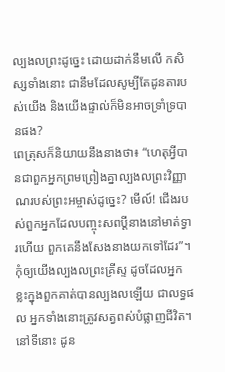ល្បងលព្រះដូច្នេះ ដោយដាក់នឹមលើ កសិស្សទាំងនោះ ជានឹមដែលសូម្បីតែដូនតារបស់យើង និងយើងផ្ទាល់ក៏មិនអាចទ្រាំទ្របានផង?
ពេត្រុសក៏និយាយនឹងនាងថា៖ “ហេតុអ្វីបានជាពួកអ្នកព្រមព្រៀងគ្នាល្បងលព្រះវិញ្ញាណរបស់ព្រះអម្ចាស់ដូច្នេះ? មើល៍! ជើងរបស់ពួកអ្នកដែលបញ្ចុះសពប្ដីនាងនៅមាត់ទ្វារហើយ ពួកគេនឹងសែងនាងយកទៅដែរ”។
កុំឲ្យយើងល្បងលព្រះគ្រីស្ទ ដូចដែលអ្នកខ្លះក្នុងពួកគាត់បានល្បងលឡើយ ជាលទ្ធផល អ្នកទាំងនោះត្រូវសត្វពស់បំផ្លាញជីវិត។
នៅទីនោះ ដូន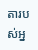តារបស់អ្ន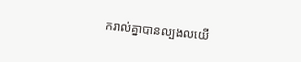ករាល់គ្នាបានល្បងលយើ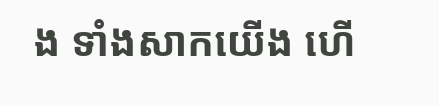ង ទាំងសាកយើង ហើ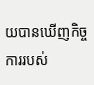យបានឃើញកិច្ចការរបស់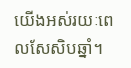យើងអស់រយៈពេលសែសិបឆ្នាំ។